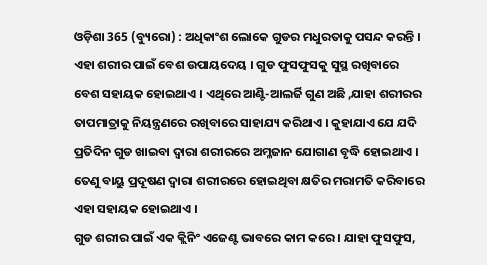ଓଡ଼ିଶା 365 (ବ୍ୟୁରୋ) : ଅଧିକାଂଶ ଲୋକେ ଗୁଡର ମଧୁରତାକୁ ପସନ୍ଦ କରନ୍ତି । ଏହା ଶରୀର ପାଇଁ ବେଶ ଉପାୟଦେୟ । ଗୁଡ ଫୁସଫୁସକୁ ସୁସ୍ଥ ରଖିବାରେ ବେଶ ସହାୟକ ହୋଇଥାଏ । ଏଥିରେ ଆଣ୍ଟି-ଆଲର୍ଜି ଗୁଣ ଅଛି ,ଯାହା ଶରୀରର ତାପମାତ୍ରାକୁ ନିୟନ୍ତ୍ରଣରେ ରଖିବାରେ ସାହାଯ୍ୟ କରିଥାଏ । କୁହାଯାଏ ଯେ ଯଦି ପ୍ରତିଦିନ ଗୁଡ ଖାଇବା ଦ୍ବାରା ଶରୀରରେ ଅମ୍ଳଜାନ ଯୋଗାଣ ବୃଦ୍ଧି ହୋଇଥାଏ । ତେଣୁ ବାୟୁ ପ୍ରଦୂଷଣ ଦ୍ୱାରା ଶରୀରରେ ହୋଇଥିବା କ୍ଷତିର ମରାମତି କରିବାରେ ଏହା ସହାୟକ ହୋଇଥାଏ ।
ଗୁଡ ଶରୀର ପାଇଁ ଏକ କ୍ଲିନିଂ ଏଜେଣ୍ଟ ଭାବରେ କାମ କରେ । ଯାହା ଫୁସଫୁସ,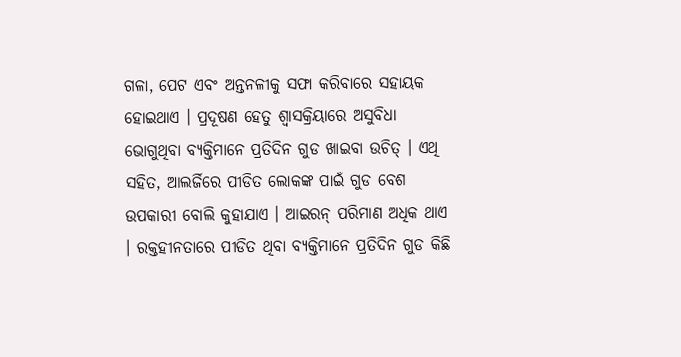ଗଳା, ପେଟ ଏବଂ ଅନ୍ତନଳୀକୁ ସଫା କରିବାରେ ସହାୟକ ହୋଇଥାଏ । ପ୍ରଦୂଷଣ ହେତୁ ଶ୍ବାସକ୍ରିୟାରେ ଅସୁବିଧା ଭୋଗୁଥିବା ବ୍ୟକ୍ତିମାନେ ପ୍ରତିଦିନ ଗୁଡ ଖାଇବା ଉଚିତ୍ । ଏଥି ସହିତ, ଆଲର୍ଜିରେ ପୀଡିତ ଲୋକଙ୍କ ପାଇଁ ଗୁଡ ବେଶ ଉପକାରୀ ବୋଲି କୁହାଯାଏ । ଆଇରନ୍ ପରିମାଣ ଅଧିକ ଥାଏ । ରକ୍ତହୀନତାରେ ପୀଡିତ ଥିବା ବ୍ୟକ୍ତିମାନେ ପ୍ରତିଦିନ ଗୁଡ କିଛି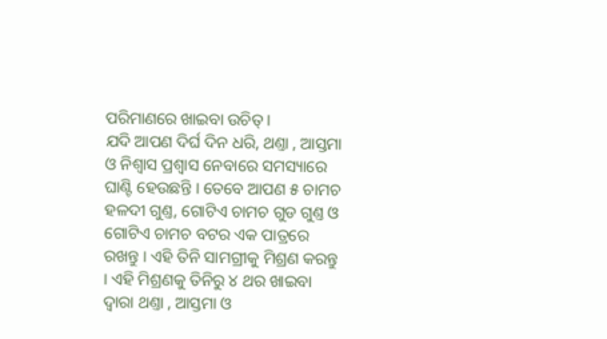ପରିମାଣରେ ଖାଇବା ଉଚିତ୍ ।
ଯଦି ଆପଣ ଦିର୍ଘ ଦିନ ଧରି, ଥଣ୍ତା , ଆସ୍ତମା ଓ ନିଶ୍ବାସ ପ୍ରଶ୍ବାସ ନେବାରେ ସମସ୍ୟାରେ ଘାଣ୍ଟି ହେଉଛନ୍ତି । ତେବେ ଆପଣ ୫ ଚାମଚ ହଳଦୀ ଗୁଣ୍ତ, ଗୋଟିଏ ଚାମଚ ଗୁଡ ଗୁଣ୍ତ ଓ ଗୋଟିଏ ଚାମଚ ବଟର ଏକ ପାତ୍ରରେ ରଖନ୍ତୁ । ଏହି ତିନି ସାମଗ୍ରୀକୁ ମିଶ୍ରଣ କରନ୍ତୁ । ଏହି ମିଶ୍ରଣକୁ ତିନିରୁ ୪ ଥର ଖାଇବା ଦ୍ବାରା ଥଣ୍ତା , ଆସ୍ତମା ଓ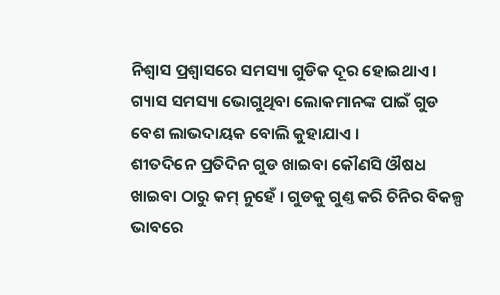ନିଶ୍ବାସ ପ୍ରଶ୍ବାସରେ ସମସ୍ୟା ଗୁଡିକ ଦୂର ହୋଇଥାଏ । ଗ୍ୟାସ ସମସ୍ୟା ଭୋଗୁଥିବା ଲୋକମାନଙ୍କ ପାଇଁ ଗୁଡ ବେଶ ଲାଭଦାୟକ ବୋଲି କୁହାଯାଏ ।
ଶୀତଦିନେ ପ୍ରତିଦିନ ଗୁଡ ଖାଇବା କୌଣସି ଔଷଧ ଖାଇବା ଠାରୁ କମ୍ ନୁହେଁ । ଗୁଡକୁ ଗୁଣ୍ତ କରି ଚିନିର ବିକଳ୍ପ ଭାବରେ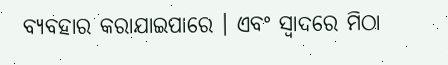ବ୍ୟବହାର କରାଯାଇପାରେ । ଏବଂ ସ୍ୱାଦରେ ମିଠା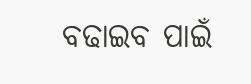ବଢାଇବ ପାଇଁ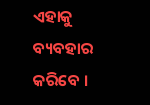ଏହାକୁ ବ୍ୟବହାର କରିବେ ।